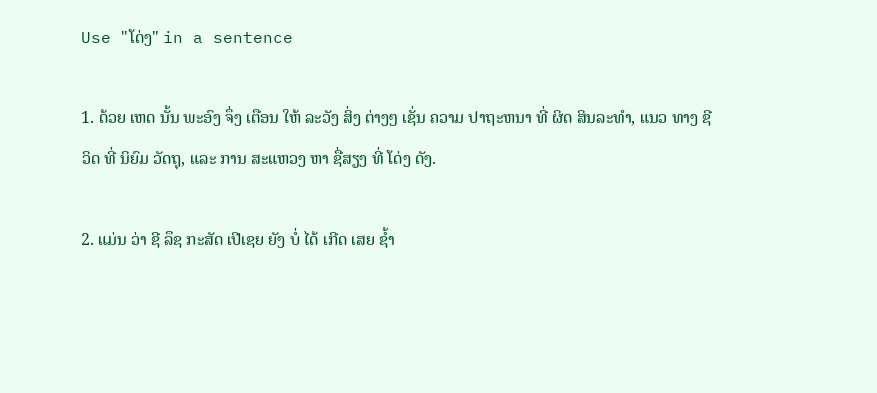Use "ໂດ່ງ" in a sentence

1. ດ້ວຍ ເຫດ ນັ້ນ ພະອົງ ຈຶ່ງ ເຕືອນ ໃຫ້ ລະວັງ ສິ່ງ ຕ່າງໆ ເຊັ່ນ ຄວາມ ປາຖະຫນາ ທີ່ ຜິດ ສິນລະທໍາ, ແນວ ທາງ ຊີວິດ ທີ່ ນິຍົມ ວັດຖຸ, ແລະ ການ ສະແຫວງ ຫາ ຊື່ສຽງ ທີ່ ໂດ່ງ ດັງ.

2. ແມ່ນ ວ່າ ຊີ ລຶຊ ກະສັດ ເປີເຊຍ ຍັງ ບໍ່ ໄດ້ ເກີດ ເສຍ ຊໍ້າ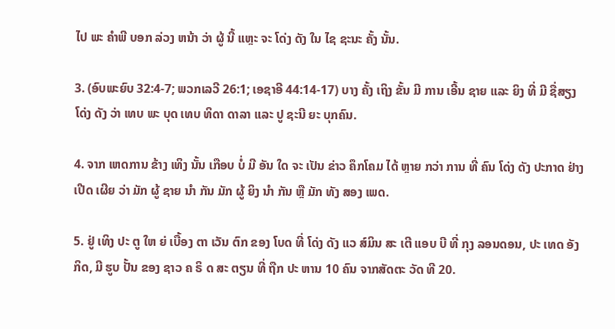ໄປ ພະ ຄໍາພີ ບອກ ລ່ວງ ຫນ້າ ວ່າ ຜູ້ ນີ້ ແຫຼະ ຈະ ໂດ່ງ ດັງ ໃນ ໄຊ ຊະນະ ຄັ້ງ ນັ້ນ.

3. (ອົບພະຍົບ 32:4-7; ພວກເລວີ 26:1; ເອຊາອີ 44:14-17) ບາງ ຄັ້ງ ເຖິງ ຂັ້ນ ມີ ການ ເອີ້ນ ຊາຍ ແລະ ຍິງ ທີ່ ມີ ຊື່ສຽງ ໂດ່ງ ດັງ ວ່າ ເທບ ພະ ບຸດ ເທບ ທິດາ ດາລາ ແລະ ປູ ຊະນີ ຍະ ບຸກຄົນ.

4. ຈາກ ເຫດການ ຂ້າງ ເທິງ ນັ້ນ ເກືອບ ບໍ່ ມີ ອັນ ໃດ ຈະ ເປັນ ຂ່າວ ຄຶກໂຄມ ໄດ້ ຫຼາຍ ກວ່າ ການ ທີ່ ຄົນ ໂດ່ງ ດັງ ປະກາດ ຢ່າງ ເປີດ ເຜີຍ ວ່າ ມັກ ຜູ້ ຊາຍ ນໍາ ກັນ ມັກ ຜູ້ ຍິງ ນໍາ ກັນ ຫຼື ມັກ ທັງ ສອງ ເພດ.

5. ຢູ່ ເທິງ ປະ ຕູ ໃຫ ຍ່ ເບື້ອງ ຕາ ເວັນ ຕົກ ຂອງ ໂບດ ທີ່ ໂດ່ງ ດັງ ແວ ສ໌ມິນ ສະ ເຕີ ແອບ ບີ ທີ່ ກຸງ ລອນດອນ, ປະ ເທດ ອັງ ກິດ, ມີ ຮູບ ປັ້ນ ຂອງ ຊາວ ຄ ຣິ ດ ສະ ຕຽນ ທີ່ ຖືກ ປະ ຫານ 10 ຄົນ ຈາກສັດຕະ ວັດ ທີ 20.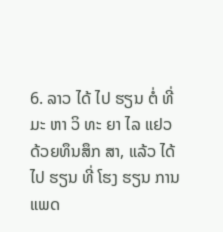6. ລາວ ໄດ້ ໄປ ຮຽນ ຕໍ່ ທີ່ ມະ ຫາ ວິ ທະ ຍາ ໄລ ແຢວ ດ້ວຍທຶນສຶກ ສາ, ແລ້ວ ໄດ້ ໄປ ຮຽນ ທີ່ ໂຮງ ຮຽນ ການ ແພດ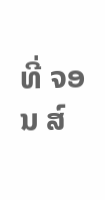ທີ່ ຈອນ ສ໌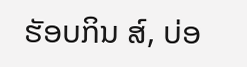ຮັອບກິນ ສ໌, ບ່ອ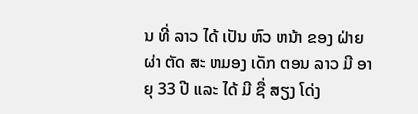ນ ທີ່ ລາວ ໄດ້ ເປັນ ຫົວ ຫນ້າ ຂອງ ຝ່າຍ ຜ່າ ຕັດ ສະ ຫມອງ ເດັກ ຕອນ ລາວ ມີ ອາ ຍຸ 33 ປີ ແລະ ໄດ້ ມີ ຊື່ ສຽງ ໂດ່ງ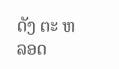ດັງ ຕະ ຫລອດ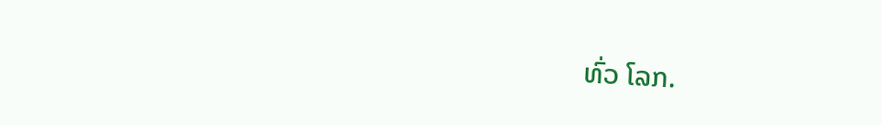ທົ່ວ ໂລກ.